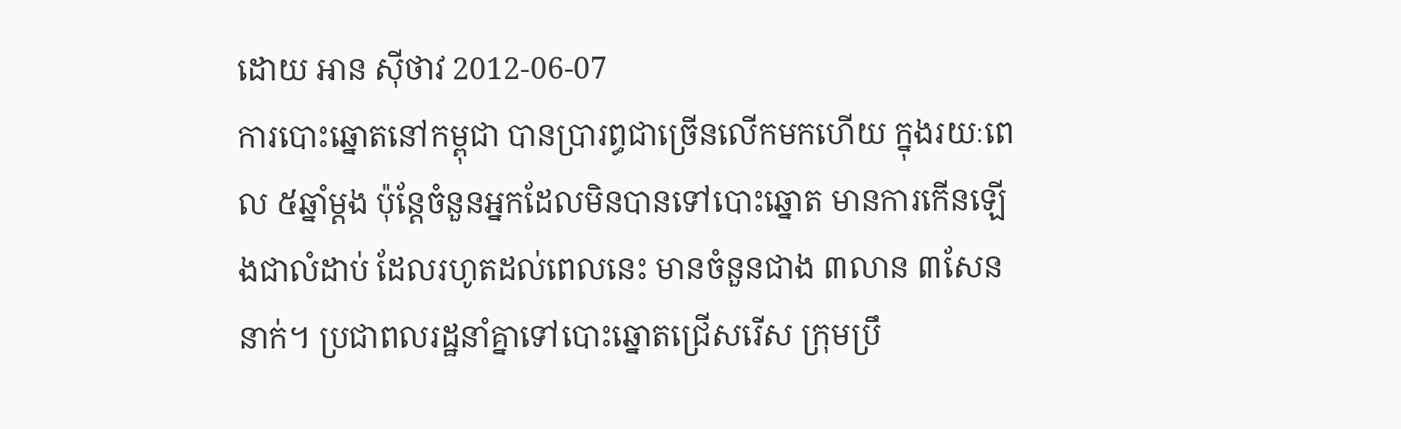ដោយ អាន ស៊ីថាវ 2012-06-07
ការបោះឆ្នោតនៅកម្ពុជា បានប្រារព្ធជាច្រើនលើកមកហើយ ក្នុងរយៈពេល ៥ឆ្នាំម្ដង ប៉ុន្តែចំនួនអ្នកដែលមិនបានទៅបោះឆ្នោត មានការកើនឡើងជាលំដាប់ ដែលរហូតដល់ពេលនេះ មានចំនួនជាង ៣លាន ៣សែននាក់។ ប្រជាពលរដ្ឋនាំគ្នាទៅបោះឆ្នោតជ្រើសរើស ក្រុមប្រឹ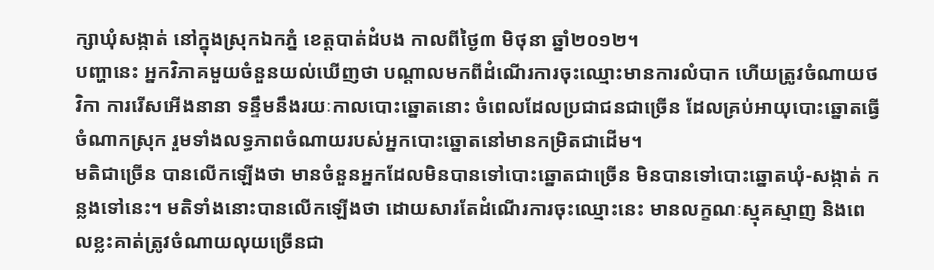ក្សាឃុំសង្កាត់ នៅក្នុងស្រុកឯកភ្នំ ខេត្តបាត់ដំបង កាលពីថ្ងៃ៣ មិថុនា ឆ្នាំ២០១២។
បញ្ហានេះ អ្នកវិភាគមួយចំនួនយល់ឃើញថា បណ្ដាលមកពីដំណើរការចុះឈ្មោះមានការលំបាក ហើយត្រូវចំណាយថវិកា ការរើសអើងនានា ទន្ទឹមនឹងរយៈកាលបោះឆ្នោតនោះ ចំពេលដែលប្រជាជនជាច្រើន ដែលគ្រប់អាយុបោះឆ្នោតធ្វើចំណាកស្រុក រួមទាំងលទ្ធភាពចំណាយរបស់អ្នកបោះឆ្នោតនៅមានកម្រិតជាដើម។
មតិជាច្រើន បានលើកឡើងថា មានចំនួនអ្នកដែលមិនបានទៅបោះឆ្នោតជាច្រើន មិនបានទៅបោះឆ្នោតឃុំ-សង្កាត់ កន្លងទៅនេះ។ មតិទាំងនោះបានលើកឡើងថា ដោយសារតែដំណើរការចុះឈ្មោះនេះ មានលក្ខណៈស្មុគស្មាញ និងពេលខ្លះគាត់ត្រូវចំណាយលុយច្រើនជា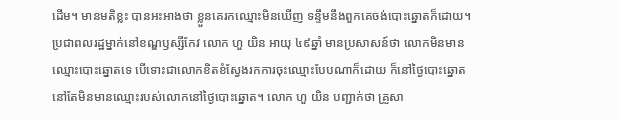ដើម។ មានមតិខ្លះ បានអះអាងថា ខ្លួនគេរកឈ្មោះមិនឃើញ ទន្ទឹមនឹងពួកគេចង់បោះឆ្នោតក៏ដោយ។
ប្រជាពលរដ្ឋម្នាក់នៅខណ្ឌឫស្សីកែវ លោក ហួ យិន អាយុ ៤៩ឆ្នាំ មានប្រសាសន៍ថា លោកមិនមានឈ្មោះបោះឆ្នោតទេ បើទោះជាលោកខិតខំស្វែងរកការចុះឈ្មោះបែបណាក៏ដោយ ក៏នៅថ្ងៃបោះឆ្នោត នៅតែមិនមានឈ្មោះរបស់លោកនៅថ្ងៃបោះឆ្នោត។ លោក ហួ យិន បញ្ជាក់ថា គ្រួសា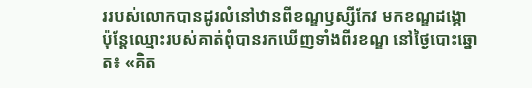ររបស់លោកបានដូរលំនៅឋានពីខណ្ឌឫស្សីកែវ មកខណ្ឌដង្កោ ប៉ុន្តែឈ្មោះរបស់គាត់ពុំបានរកឃើញទាំងពីរខណ្ឌ នៅថ្ងៃបោះឆ្នោត៖ «គិត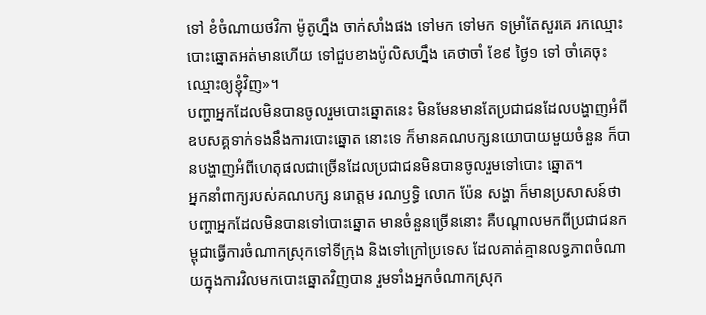ទៅ ខំចំណាយថវិកា ម៉ូតូហ្នឹង ចាក់សាំងផង ទៅមក ទៅមក ទម្រាំតែសួរគេ រកឈ្មោះបោះឆ្នោតអត់មានហើយ ទៅជួបខាងប៉ូលិសហ្នឹង គេថាចាំ ខែ៩ ថ្ងៃ១ ទៅ ចាំគេចុះឈ្មោះឲ្យខ្ញុំវិញ»។
បញ្ហាអ្នកដែលមិនបានចូលរួមបោះឆ្នោតនេះ មិនមែនមានតែប្រជាជនដែលបង្ហាញអំពីឧបសគ្គទាក់ទងនឹងការបោះឆ្នោត នោះទេ ក៏មានគណបក្សនយោបាយមួយចំនួន ក៏បានបង្ហាញអំពីហេតុផលជាច្រើនដែលប្រជាជនមិនបានចូលរួមទៅបោះ ឆ្នោត។
អ្នកនាំពាក្យរបស់គណបក្ស នរោត្ដម រណឫទ្ធិ លោក ប៉ែន សង្ហា ក៏មានប្រសាសន៍ថា បញ្ហាអ្នកដែលមិនបានទៅបោះឆ្នោត មានចំនួនច្រើននោះ គឺបណ្ដាលមកពីប្រជាជនកម្ពុជាធ្វើការចំណាកស្រុកទៅទីក្រុង និងទៅក្រៅប្រទេស ដែលគាត់គ្មានលទ្ធភាពចំណាយក្នុងការវិលមកបោះឆ្នោតវិញបាន រួមទាំងអ្នកចំណាកស្រុក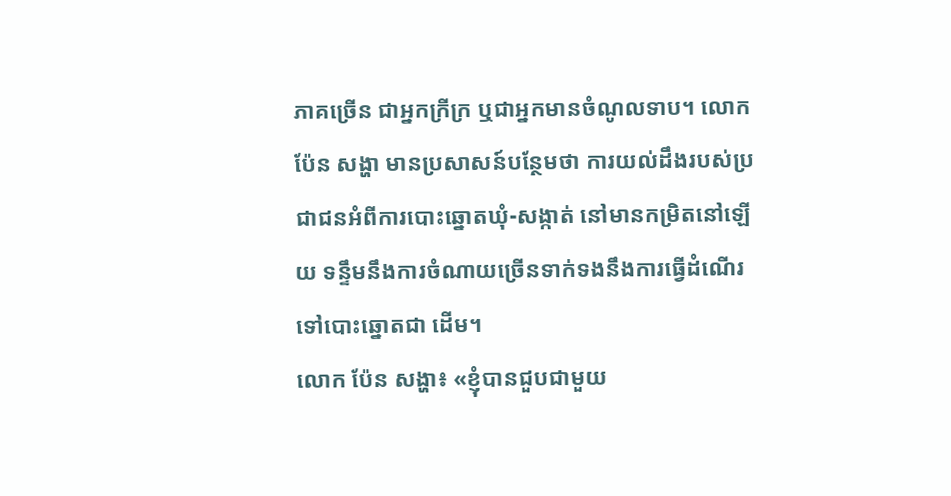ភាគច្រើន ជាអ្នកក្រីក្រ ឬជាអ្នកមានចំណូលទាប។ លោក ប៉ែន សង្ហា មានប្រសាសន៍បន្ថែមថា ការយល់ដឹងរបស់ប្រជាជនអំពីការបោះឆ្នោតឃុំ-សង្កាត់ នៅមានកម្រិតនៅឡើយ ទន្ទឹមនឹងការចំណាយច្រើនទាក់ទងនឹងការធ្វើដំណើរទៅបោះឆ្នោតជា ដើម។
លោក ប៉ែន សង្ហា៖ «ខ្ញុំបានជួបជាមួយ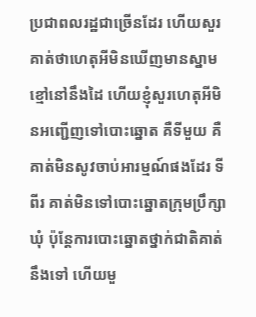ប្រជាពលរដ្ឋជាច្រើនដែរ ហើយសួរគាត់ថាហេតុអីមិនឃើញមានស្នាមខ្មៅនៅនឹងដៃ ហើយខ្ញុំសួរហេតុអីមិនអញ្ជើញទៅបោះឆ្នោត គឺទីមួយ គឺគាត់មិនសូវចាប់អារម្មណ៍ផងដែរ ទីពីរ គាត់មិនទៅបោះឆ្នោតក្រុមប្រឹក្សាឃុំ ប៉ុន្តែការបោះឆ្នោតថ្នាក់ជាតិគាត់នឹងទៅ ហើយមួ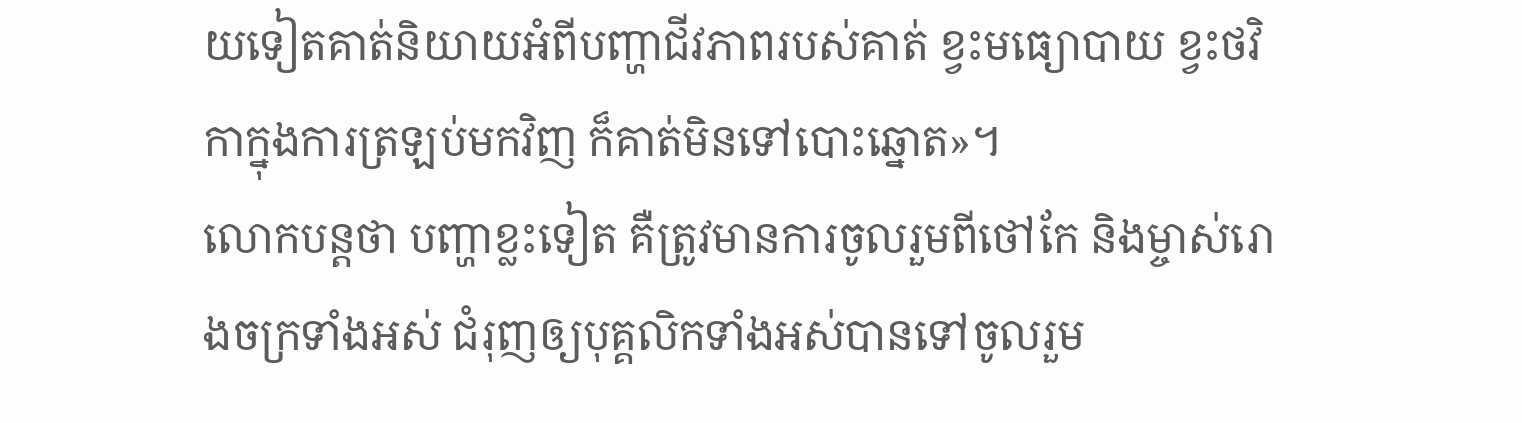យទៀតគាត់និយាយអំពីបញ្ហាជីវភាពរបស់គាត់ ខ្វះមធ្យោបាយ ខ្វះថវិកាក្នុងការត្រឡប់មកវិញ ក៏គាត់មិនទៅបោះឆ្នោត»។
លោកបន្តថា បញ្ហាខ្លះទៀត គឺត្រូវមានការចូលរួមពីថៅកែ និងម្ចាស់រោងចក្រទាំងអស់ ជំរុញឲ្យបុគ្គលិកទាំងអស់បានទៅចូលរួម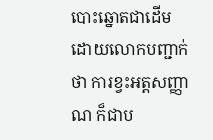បោះឆ្នោតជាដើម ដោយលោកបញ្ជាក់ថា ការខ្វះអត្តសញ្ញាណ ក៏ជាប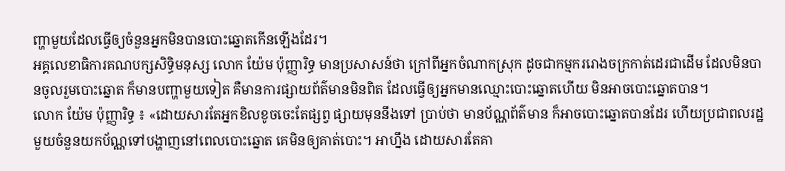ញ្ហាមួយដែលធ្វើឲ្យចំនួនអ្នកមិនបានបោះឆ្នោតកើនឡើងដែរ។
អគ្គលេខាធិការគណបក្សសិទ្ធិមនុស្ស លោក យ៉ែម ប៉ុញ្ញារិទ្ធ មានប្រសាសន៍ថា ក្រៅពីអ្នកចំណាកស្រុក ដូចជាកម្មកររោងចក្រកាត់ដេរជាដើម ដែលមិនបានចូលរួមបោះឆ្នោត ក៏មានបញ្ហាមួយទៀត គឺមានការផ្សាយព័ត៌មានមិនពិត ដែលធ្វើឲ្យអ្នកមានឈ្មោះបោះឆ្នោតហើយ មិនអាចបោះឆ្នោតបាន។
លោក យ៉ែម ប៉ុញ្ញារិទ្ធ ៖ «ដោយសារតែអ្នកខិលខូចចេះតែផ្សព្វ ផ្សាយមុននឹងទៅ ប្រាប់ថា មានប័ណ្ណព័ត៌មាន ក៏អាចបោះឆ្នោតបានដែរ ហើយប្រជាពលរដ្ឋមួយចំនួនយកប័ណ្ណទៅបង្ហាញនៅពេលបោះឆ្នោត គេមិនឲ្យគាត់បោះ។ អាហ្នឹង ដោយសារតែគា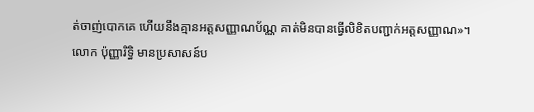ត់ចាញ់បោកគេ ហើយនឹងគ្មានអត្តសញ្ញាណប័ណ្ណ គាត់មិនបានធ្វើលិខិតបញ្ជាក់អត្តសញ្ញាណ»។
លោក ប៉ុញ្ញារិទ្ធិ មានប្រសាសន៍ប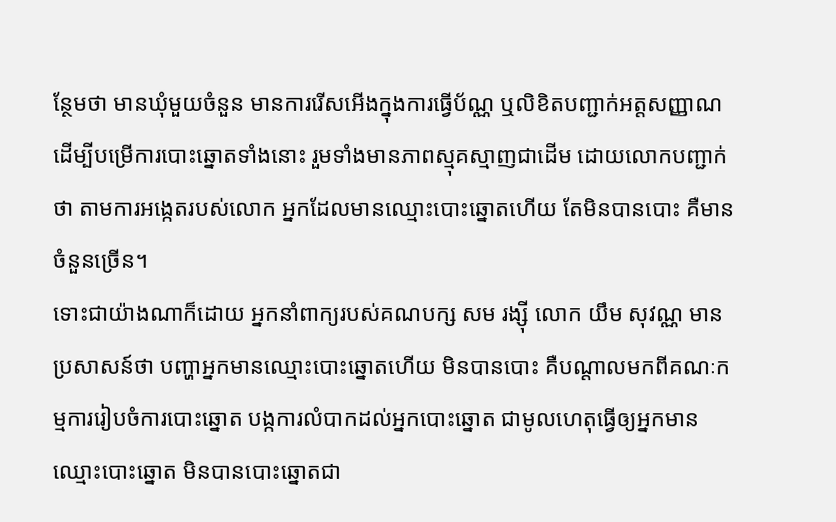ន្ថែមថា មានឃុំមួយចំនួន មានការរើសអើងក្នុងការធ្វើប័ណ្ណ ឬលិខិតបញ្ជាក់អត្តសញ្ញាណដើម្បីបម្រើការបោះឆ្នោតទាំងនោះ រួមទាំងមានភាពស្មុគស្មាញជាដើម ដោយលោកបញ្ជាក់ថា តាមការអង្កេតរបស់លោក អ្នកដែលមានឈ្មោះបោះឆ្នោតហើយ តែមិនបានបោះ គឺមានចំនួនច្រើន។
ទោះជាយ៉ាងណាក៏ដោយ អ្នកនាំពាក្យរបស់គណបក្ស សម រង្ស៊ី លោក យឹម សុវណ្ណ មានប្រសាសន៍ថា បញ្ហាអ្នកមានឈ្មោះបោះឆ្នោតហើយ មិនបានបោះ គឺបណ្ដាលមកពីគណៈកម្មការរៀបចំការបោះឆ្នោត បង្កការលំបាកដល់អ្នកបោះឆ្នោត ជាមូលហេតុធ្វើឲ្យអ្នកមានឈ្មោះបោះឆ្នោត មិនបានបោះឆ្នោតជា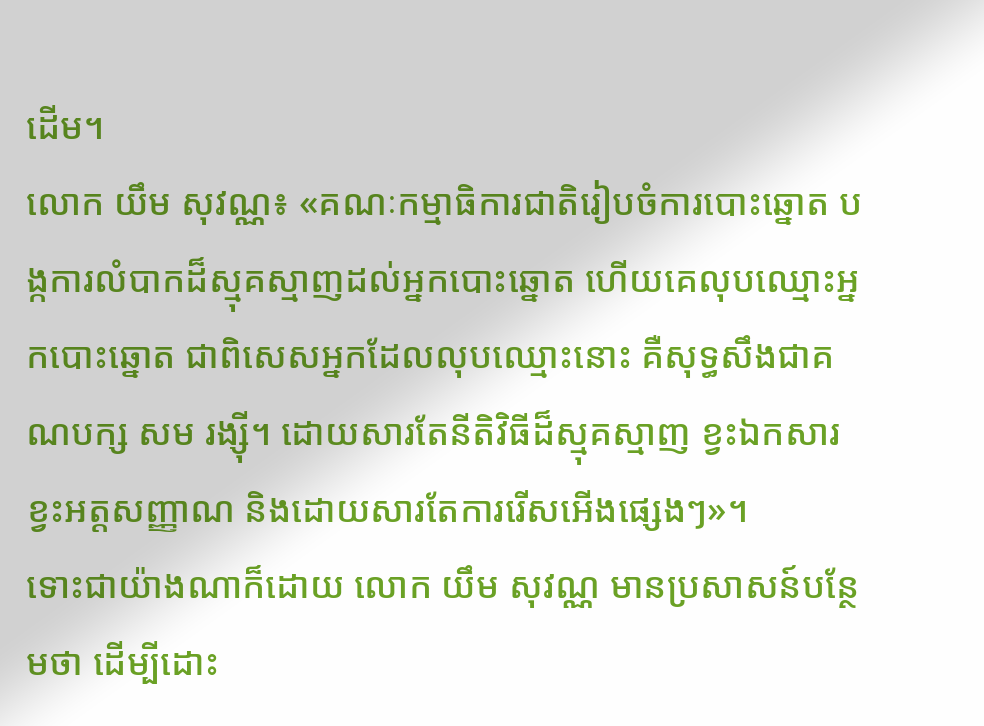ដើម។
លោក យឹម សុវណ្ណ៖ «គណៈកម្មាធិការជាតិរៀបចំការបោះឆ្នោត បង្កការលំបាកដ៏ស្មុគស្មាញដល់អ្នកបោះឆ្នោត ហើយគេលុបឈ្មោះអ្នកបោះឆ្នោត ជាពិសេសអ្នកដែលលុបឈ្មោះនោះ គឺសុទ្ធសឹងជាគណបក្ស សម រង្ស៊ី។ ដោយសារតែនីតិវិធីដ៏ស្មុគស្មាញ ខ្វះឯកសារ ខ្វះអត្តសញ្ញាណ និងដោយសារតែការរើសអើងផ្សេងៗ»។
ទោះជាយ៉ាងណាក៏ដោយ លោក យឹម សុវណ្ណ មានប្រសាសន៍បន្ថែមថា ដើម្បីដោះ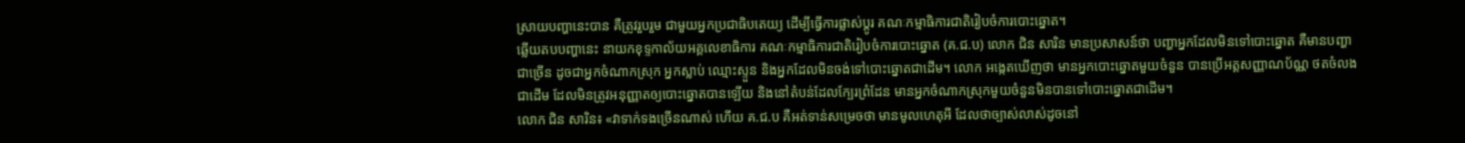ស្រាយបញ្ហានេះបាន គឺត្រូវរួបរួម ជាមួយអ្នកប្រជាធិបតេយ្យ ដើម្បីធ្វើការផ្លាស់ប្ដូរ គណៈកម្មាធិការជាតិរៀបចំការបោះឆ្នោត។
ឆ្លើយតបបញ្ហានេះ នាយកខុទ្ទកាល័យអគ្គលេខាធិការ គណៈកម្មាធិការជាតិរៀបចំការបោះឆ្នោត (គ.ជ.ប) លោក ជិន សារិន មានប្រសាសន៍ថា បញ្ហាអ្នកដែលមិនទៅបោះឆ្នោត គឺមានបញ្ហាជាច្រើន ដូចជាអ្នកចំណាកស្រុក អ្នកស្លាប់ ឈ្មោះស្ទួន និងអ្នកដែលមិនចង់ទៅបោះឆ្នោតជាដើម។ លោក អង្កេតឃើញថា មានអ្នកបោះឆ្នោតមួយចំនួន បានប្រើអត្តសញ្ញាណប័ណ្ណ ថតចំលងជាដើម ដែលមិនត្រូវអនុញ្ញាតឲ្យបោះឆ្នោតបានឡើយ និងនៅតំបន់ដែលក្បែរព្រំដែន មានអ្នកចំណាកស្រុកមួយចំនួនមិនបានទៅបោះឆ្នោតជាដើម។
លោក ជិន សារិន៖ «វាទាក់ទងច្រើនណាស់ ហើយ គ.ជ.ប គឺអត់ទាន់សម្រេចថា មានមូលហេតុអី ដែលថាច្បាស់លាស់ដូចនៅ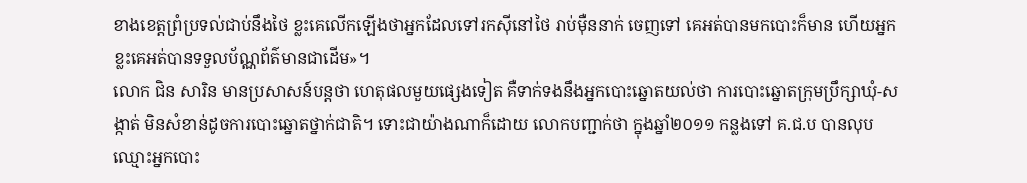ខាងខេត្តព្រំប្រទល់ជាប់នឹងថៃ ខ្លះគេលើកឡើងថាអ្នកដែលទៅរកស៊ីនៅថៃ រាប់ម៉ឺននាក់ ចេញទៅ គេអត់បានមកបោះក៏មាន ហើយអ្នកខ្លះគេអត់បានទទួលប័ណ្ណព័ត៌មានជាដើម»។
លោក ជិន សារិន មានប្រសាសន៍បន្តថា ហេតុផលមួយផ្សេងទៀត គឺទាក់ទងនឹងអ្នកបោះឆ្នោតយល់ថា ការបោះឆ្នោតក្រុមប្រឹក្សាឃុំ-សង្កាត់ មិនសំខាន់ដូចការបោះឆ្នោតថ្នាក់ជាតិ។ ទោះជាយ៉ាងណាក៏ដោយ លោកបញ្ជាក់ថា ក្នុងឆ្នាំ២០១១ កន្លងទៅ គ.ជ.ប បានលុបឈ្មោះអ្នកបោះ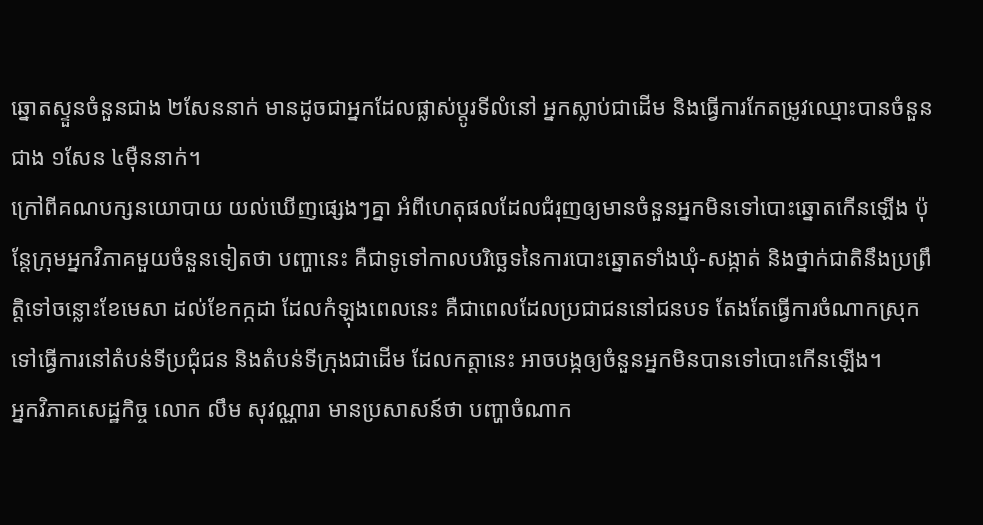ឆ្នោតស្ទួនចំនួនជាង ២សែននាក់ មានដូចជាអ្នកដែលផ្លាស់ប្ដូរទីលំនៅ អ្នកស្លាប់ជាដើម និងធ្វើការកែតម្រូវឈ្មោះបានចំនួនជាង ១សែន ៤ម៉ឺននាក់។
ក្រៅពីគណបក្សនយោបាយ យល់ឃើញផ្សេងៗគ្នា អំពីហេតុផលដែលជំរុញឲ្យមានចំនួនអ្នកមិនទៅបោះឆ្នោតកើនឡើង ប៉ុន្តែក្រុមអ្នកវិភាគមួយចំនួនទៀតថា បញ្ហានេះ គឺជាទូទៅកាលបរិច្ឆេទនៃការបោះឆ្នោតទាំងឃុំ-សង្កាត់ និងថ្នាក់ជាតិនឹងប្រព្រឹត្តិទៅចន្លោះខែមេសា ដល់ខែកក្កដា ដែលកំឡុងពេលនេះ គឺជាពេលដែលប្រជាជននៅជនបទ តែងតែធ្វើការចំណាកស្រុកទៅធ្វើការនៅតំបន់ទីប្រជុំជន និងតំបន់ទីក្រុងជាដើម ដែលកត្តានេះ អាចបង្កឲ្យចំនួនអ្នកមិនបានទៅបោះកើនឡើង។
អ្នកវិភាគសេដ្ឋកិច្ច លោក លឹម សុវណ្ណារា មានប្រសាសន៍ថា បញ្ហាចំណាក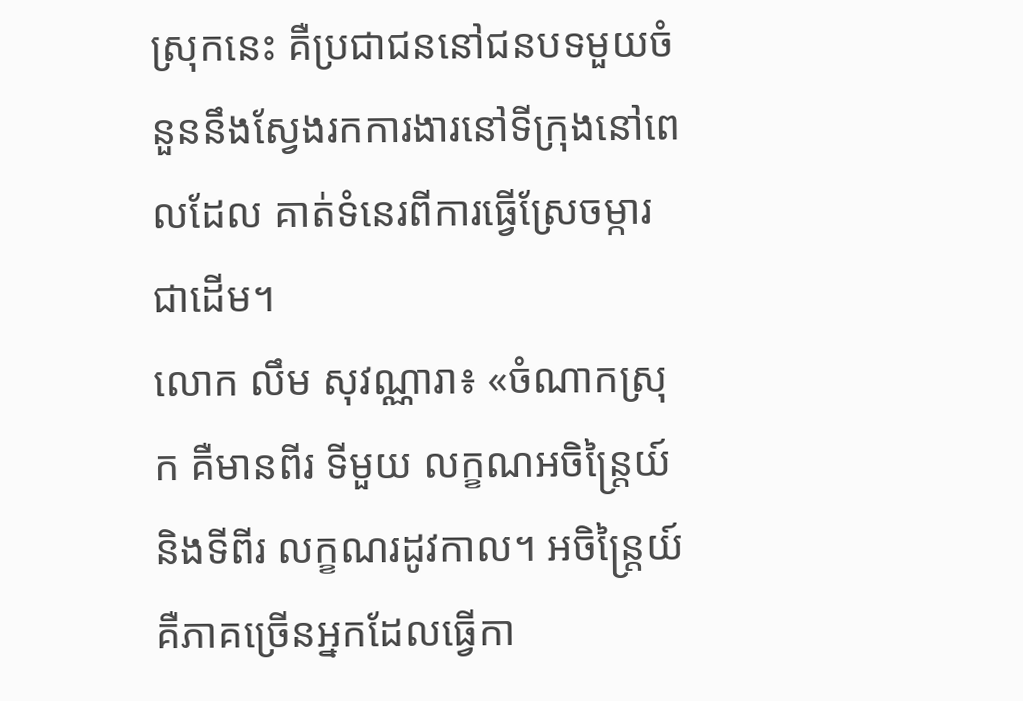ស្រុកនេះ គឺប្រជាជននៅជនបទមួយចំនួននឹងស្វែងរកការងារនៅទីក្រុងនៅពេលដែល គាត់ទំនេរពីការធ្វើស្រែចម្ការជាដើម។
លោក លឹម សុវណ្ណារា៖ «ចំណាកស្រុក គឺមានពីរ ទីមួយ លក្ខណអចិន្ត្រៃយ៍ និងទីពីរ លក្ខណរដូវកាល។ អចិន្ត្រៃយ៍ គឺភាគច្រើនអ្នកដែលធ្វើកា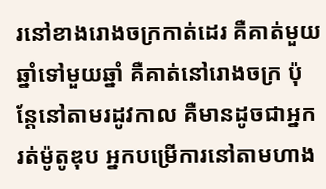រនៅខាងរោងចក្រកាត់ដេរ គឺគាត់មួយឆ្នាំទៅមួយឆ្នាំ គឺគាត់នៅរោងចក្រ ប៉ុន្តែនៅតាមរដូវកាល គឺមានដូចជាអ្នករត់ម៉ូតូឌុប អ្នកបម្រើការនៅតាមហាង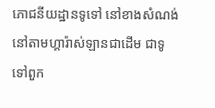ភោជនីយដ្ឋានទូទៅ នៅខាងសំណង់ នៅតាមហ្គារ៉ាស់ឡានជាដើម ជាទូទៅពួក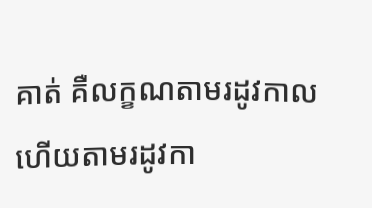គាត់ គឺលក្ខណតាមរដូវកាល ហើយតាមរដូវកា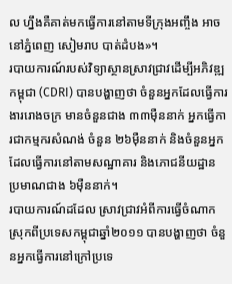ល ហ្នឹងគឺគាត់មកធ្វើការនៅតាមទីក្រុងអញ្ចឹង អាចនៅភ្នំពេញ សៀមរាប បាត់ដំបង»។
របាយការណ៍របស់វិទ្យាស្ថានស្រាវជ្រាវដើម្បីអភិវឌ្ឍកម្ពុជា (CDRI) បានបង្ហាញថា ចំនួនអ្នកដែលធ្វើការងាររោងចក្រ មានចំនួនជាង ៣៣ម៉ឺននាក់ អ្នកធ្វើការជាកម្មករសំណង់ ចំនួន ២៦ម៉ឺននាក់ និងចំនួនអ្នកដែលធ្វើការនៅតាមសណ្ឋាគារ និងភោជនីយដ្ឋាន ប្រមាណជាង ៦ម៉ឺននាក់។
របាយការណ៍ដដែល ស្រាវជ្រាវអំពីការធ្វើចំណាកស្រុកពីប្រទេសកម្ពុជាឆ្នាំ២០១១ បានបង្ហាញថា ចំនួនអ្នកធ្វើការនៅក្រៅប្រទេ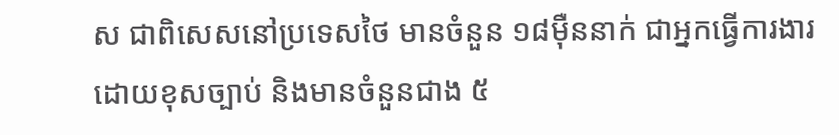ស ជាពិសេសនៅប្រទេសថៃ មានចំនួន ១៨ម៉ឺននាក់ ជាអ្នកធ្វើការងារដោយខុសច្បាប់ និងមានចំនួនជាង ៥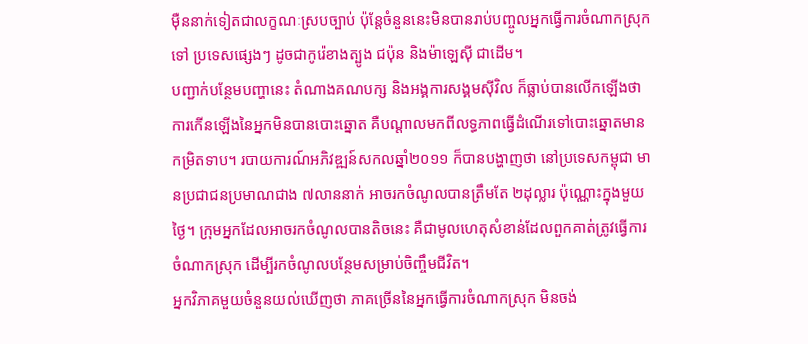ម៉ឺននាក់ទៀតជាលក្ខណៈស្របច្បាប់ ប៉ុន្តែចំនួននេះមិនបានរាប់បញ្ចូលអ្នកធ្វើការចំណាកស្រុកទៅ ប្រទេសផ្សេងៗ ដូចជាកូរ៉េខាងត្បូង ជប៉ុន និងម៉ាឡេស៊ី ជាដើម។
បញ្ជាក់បន្ថែមបញ្ហានេះ តំណាងគណបក្ស និងអង្គការសង្គមស៊ីវិល ក៏ធ្លាប់បានលើកឡើងថា ការកើនឡើងនៃអ្នកមិនបានបោះឆ្នោត គឺបណ្ដាលមកពីលទ្ធភាពធ្វើដំណើរទៅបោះឆ្នោតមានកម្រិតទាប។ របាយការណ៍អភិវឌ្ឍន៍សកលឆ្នាំ២០១១ ក៏បានបង្ហាញថា នៅប្រទេសកម្ពុជា មានប្រជាជនប្រមាណជាង ៧លាននាក់ អាចរកចំណូលបានត្រឹមតែ ២ដុល្លារ ប៉ុណ្ណោះក្នុងមួយថ្ងៃ។ ក្រុមអ្នកដែលអាចរកចំណូលបានតិចនេះ គឺជាមូលហេតុសំខាន់ដែលពួកគាត់ត្រូវធ្វើការចំណាកស្រុក ដើម្បីរកចំណូលបន្ថែមសម្រាប់ចិញ្ចឹមជីវិត។
អ្នកវិភាគមួយចំនួនយល់ឃើញថា ភាគច្រើននៃអ្នកធ្វើការចំណាកស្រុក មិនចង់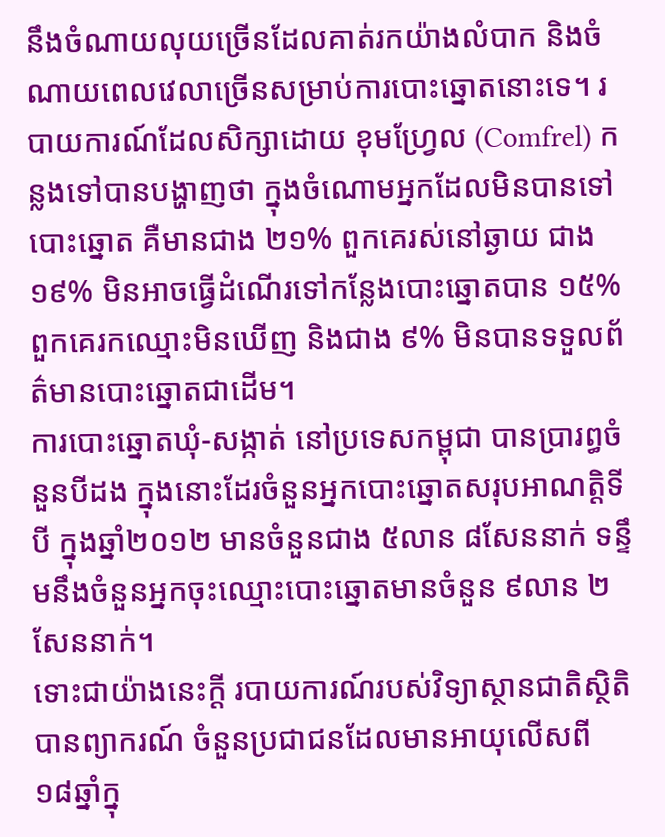នឹងចំណាយលុយច្រើនដែលគាត់រកយ៉ាងលំបាក និងចំណាយពេលវេលាច្រើនសម្រាប់ការបោះឆ្នោតនោះទេ។ របាយការណ៍ដែលសិក្សាដោយ ខុមហ្វ្រែល (Comfrel) កន្លងទៅបានបង្ហាញថា ក្នុងចំណោមអ្នកដែលមិនបានទៅបោះឆ្នោត គឺមានជាង ២១% ពួកគេរស់នៅឆ្ងាយ ជាង ១៩% មិនអាចធ្វើដំណើរទៅកន្លែងបោះឆ្នោតបាន ១៥% ពួកគេរកឈ្មោះមិនឃើញ និងជាង ៩% មិនបានទទួលព័ត៌មានបោះឆ្នោតជាដើម។
ការបោះឆ្នោតឃុំ-សង្កាត់ នៅប្រទេសកម្ពុជា បានប្រារព្ធចំនួនបីដង ក្នុងនោះដែរចំនួនអ្នកបោះឆ្នោតសរុបអាណត្តិទីបី ក្នុងឆ្នាំ២០១២ មានចំនួនជាង ៥លាន ៨សែននាក់ ទន្ទឹមនឹងចំនួនអ្នកចុះឈ្មោះបោះឆ្នោតមានចំនួន ៩លាន ២សែននាក់។
ទោះជាយ៉ាងនេះក្ដី របាយការណ៍របស់វិទ្យាស្ថានជាតិស្ថិតិបានព្យាករណ៍ ចំនួនប្រជាជនដែលមានអាយុលើសពី ១៨ឆ្នាំក្នុ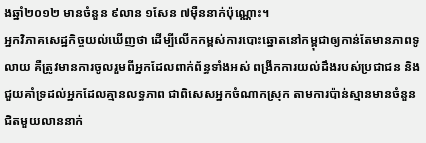ងឆ្នាំ២០១២ មានចំនួន ៩លាន ១សែន ៧ម៉ឺននាក់ប៉ុណ្ណោះ។
អ្នកវិភាគសេដ្ឋកិច្ចយល់ឃើញថា ដើម្បីលើកកម្ពស់ការបោះឆ្នោតនៅកម្ពុជាឲ្យកាន់តែមានភាពទូលាយ គឺត្រូវមានការចូលរួមពីអ្នកដែលពាក់ព័ន្ធទាំងអស់ ពង្រីកការយល់ដឹងរបស់ប្រជាជន និងជួយគាំទ្រដល់អ្នកដែលគ្មានលទ្ធភាព ជាពិសេសអ្នកចំណាកស្រុក តាមការប៉ាន់ស្មានមានចំនួនជិតមួយលាននាក់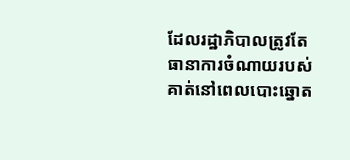ដែលរដ្ឋាភិបាលត្រូវតែធានាការចំណាយរបស់គាត់នៅពេលបោះឆ្នោត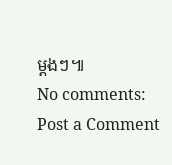ម្ដងៗ៕
No comments:
Post a Comment